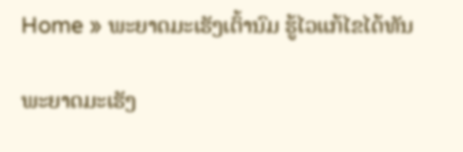Home » ພະຍາດມະເຮັງເຕົ້ານົມ ຮູ້ໄວແກ້ໄຂໄດ້ທັນ

ພະຍາດມະເຮັງ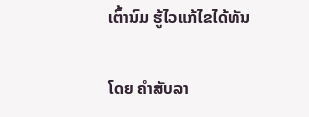ເຕົ້ານົມ ຮູ້ໄວແກ້ໄຂໄດ້ທັນ

ໂດຍ ຄໍາສັບລາ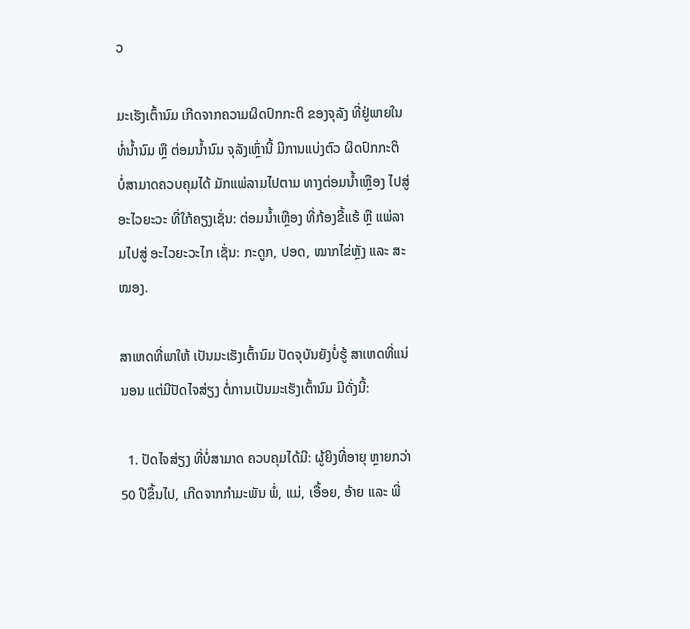ວ

ມະເຮັງເຕົ້ານົມ ເກີດຈາກຄວາມຜິດປົກກະຕິ ຂອງຈຸລັງ ທີ່ຢູ່ພາຍໃນ ທໍ່ນໍ້ານົມ ຫຼື ຕ່ອມນໍ້ານົມ ຈຸລັງເຫຼົ່ານີ້ ມີການແບ່ງຕົວ ຜິດປົກກະຕິ ບໍ່ສາມາດຄວບຄຸມໄດ້ ມັກແພ່ລາມໄປຕາມ ທາງຕ່ອມນໍ້າເຫຼືອງ ໄປສູ່ອະໄວຍະວະ ທີ່ໃກ້ຄຽງເຊັ່ນ: ຕ່ອມນໍ້າເຫຼືອງ ທີ່ກ້ອງຂີ້ແຮ້ ຫຼື ແພ່ລາມໄປສູ່ ອະໄວຍະວະໄກ ເຊັ່ນ: ກະດູກ, ປອດ, ໝາກໄຂ່ຫຼັງ ແລະ ສະໝອງ.

ສາເຫດທີ່ພາໃຫ້ ເປັນມະເຮັງເຕົ້ານົມ ປັດຈຸບັນຍັງບໍ່ຮູ້ ສາເຫດທີ່ແນ່ນອນ ແຕ່ມີປັດໄຈສ່ຽງ ຕໍ່ການເປັນມະເຮັງເຕົ້ານົມ ມີດັ່ງນີ້:

  1. ປັດໄຈສ່ຽງ ທີ່ບໍ່ສາມາດ ຄວບຄຸມໄດ້ມີ: ຜູ້ຍິງທີ່ອາຍຸ ຫຼາຍກວ່າ 50 ປີຂຶ້ນໄປ, ເກີດຈາກກໍາມະພັນ ພໍ່, ແມ່, ເອື້ອຍ, ອ້າຍ ແລະ ພີ່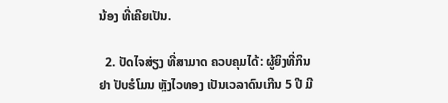ນ້ອງ ທີ່ເຄີຍເປັນ.

  2. ປັດໄຈສ່ຽງ ທີ່ສາມາດ ຄວບຄຸມໄດ້: ຜູ້ຍິງທີ່ກິນຢາ ປັບຮໍໂມນ ຫຼັງໄວທອງ ເປັນເວລາດົນເກີນ 5 ປີ ມີ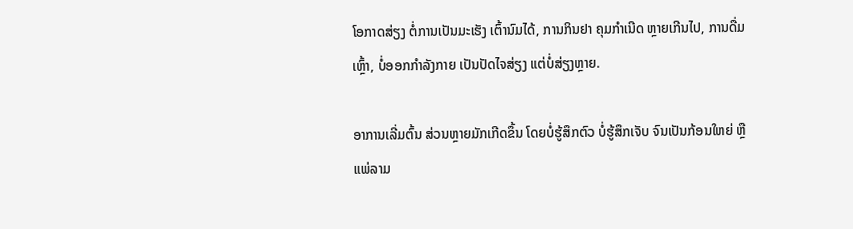ໂອກາດສ່ຽງ ຕໍ່ການເປັນມະເຮັງ ເຕົ້ານົມໄດ້, ການກິນຢາ ຄຸມກໍາເນີດ ຫຼາຍເກີນໄປ, ການດື່ມເຫຼົ້າ, ບໍ່ອອກກໍາລັງກາຍ ເປັນປັດໄຈສ່ຽງ ແຕ່ບໍ່ສ່ຽງຫຼາຍ.

ອາການເລີ່ມຕົ້ນ ສ່ວນຫຼາຍມັກເກີດຂຶ້ນ ໂດຍບໍ່ຮູ້ສຶກຕົວ ບໍ່ຮູ້ສຶກເຈັບ ຈົນເປັນກ້ອນໃຫຍ່ ຫຼື ແພ່ລາມ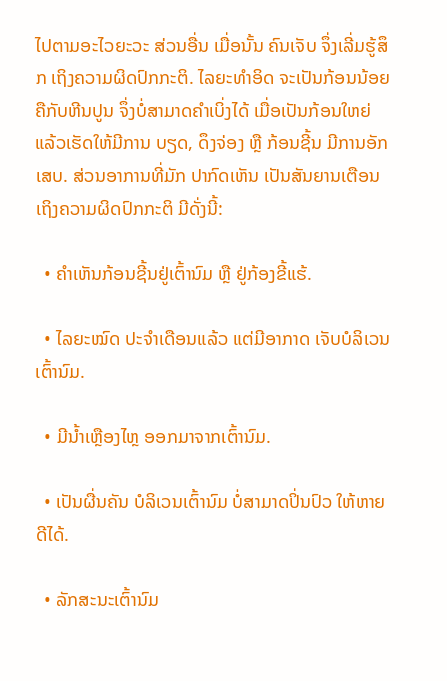ໄປຕາມອະໄວຍະວະ ສ່ວນອື່ນ ເມື່ອນັ້ນ ຄົນເຈັບ ຈຶ່ງເລີ່ມຮູ້ສຶກ ເຖິງຄວາມຜິດປົກກະຕິ. ໄລຍະທໍາອິດ ຈະເປັນກ້ອນນ້ອຍ ຄືກັບຫີນປູນ ຈຶ່ງບໍ່ສາມາດຄໍາເບິ່ງໄດ້ ເມື່ອເປັນກ້ອນໃຫຍ່ ແລ້ວເຮັດໃຫ້ມີການ ບຽດ, ດຶງຈ່ອງ ຫຼື ກ້ອນຊີ້ນ ມີການອັກເສບ. ສ່ວນອາການທີ່ມັກ ປາກົດເຫັນ ເປັນສັນຍານເຕືອນ ເຖິງຄວາມຜິດປົກກະຕິ ມີດັ່ງນີ້:

  • ຄໍາເຫັນກ້ອນຊີ້ນຢູ່ເຕົ້ານົມ ຫຼື ຢູ່ກ້ອງຂີ້ແຮ້.

  • ໄລຍະໝົດ ປະຈໍາເດືອນແລ້ວ ແຕ່ມີອາກາດ ເຈັບບໍລິເວນເຕົ້ານົມ.

  • ມີນໍ້າເຫຼືອງໄຫຼ ອອກມາຈາກເຕົ້ານົມ.

  • ເປັນຜື່ນຄັນ ບໍລິເວນເຕົ້ານົມ ບໍ່ສາມາດປິ່ນປົວ ໃຫ້ຫາຍດີໄດ້.

  • ລັກສະນະເຕົ້ານົມ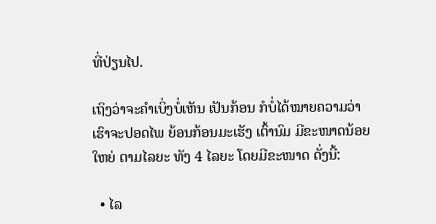ທີ່ປ່ຽນໄປ.

ເຖິງວ່າຈະຄໍາເບິ່ງບໍ່ເຫັນ ເປັນກ້ອນ ກໍບໍ່ໄດ້ໝາຍຄວາມວ່າ ເຮົາຈະປອດໄພ ຍ້ອນກ້ອນມະເຮັງ ເຕົ້ານົມ ມີຂະໜາດນ້ອຍໃຫຍ່ ຕາມໄລຍະ ທັງ 4 ໄລຍະ ໂດຍມີຂະໜາດ ດັ່ງນີ້:

  • ໄລ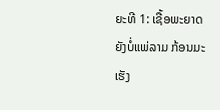ຍະທີ 1: ເຊື້ອພະຍາດຍັງບໍ່ແພ່ລາມ ກ້ອນມະເຮັງ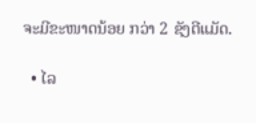ຈະມີຂະໜາດນ້ອຍ ກວ່າ 2 ຊັງຕີແມັດ.

  • ໄລ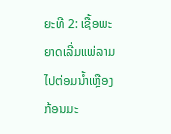ຍະທີ 2: ເຊື້ອພະຍາດເລີ່ມແພ່ລາມ ໄປຕ່ອມນໍ້າເຫຼືອງ ກ້ອນມະ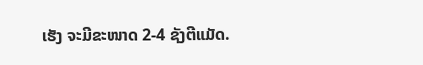ເຮັງ ຈະມີຂະໜາດ 2-4 ຊັງຕີແມັດ.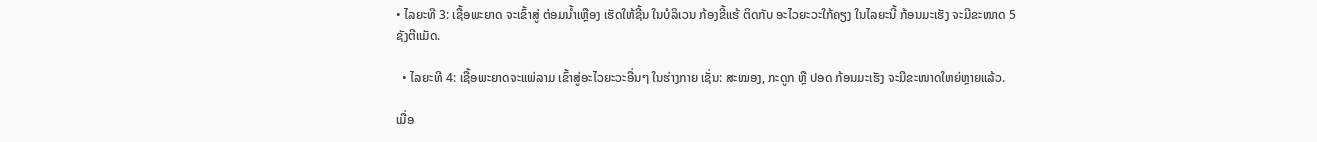• ໄລຍະທີ 3: ເຊື້ອພະຍາດ ຈະເຂົ້າສູ່ ຕ່ອມນໍ້າເຫຼືອງ ເຮັດໃຫ້ຊີ້ນ ໃນບໍລິເວນ ກ້ອງຂີ້ແຮ້ ຕິດກັບ ອະໄວຍະວະໃກ້ຄຽງ ໃນໄລຍະນີ້ ກ້ອນມະເຮັງ ຈະມີຂະໜາດ 5 ຊັງຕີແມັດ.

  • ໄລຍະທີ 4: ເຊື້ອພະຍາດຈະແພ່ລາມ ເຂົ້າສູ່ອະໄວຍະວະອື່ນໆ ໃນຮ່າງກາຍ ເຊັ່ນ: ສະໝອງ, ກະດູກ ຫຼື ປອດ ກ້ອນມະເຮັງ ຈະມີຂະໜາດໃຫຍ່ຫຼາຍແລ້ວ.

ເມື່ອ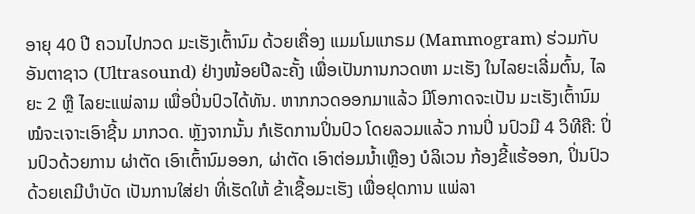ອາຍຸ 40 ປີ ຄວນໄປກວດ ມະເຮັງເຕົ້ານົມ ດ້ວຍເຄື່ອງ ແມມໂມແກຣມ (Mammogram) ຮ່ວມກັບ ອັນຕາຊາວ (Ultrasound) ຢ່າງໜ້ອຍປີລະຄັ້ງ ເພື່ອເປັນການກວດຫາ ມະເຮັງ ໃນໄລຍະເລີ່ມຕົ້ນ, ໄລຍະ 2 ຫຼື ໄລຍະແພ່ລາມ ເພື່ອປິ່ນປົວໄດ້ທັນ. ຫາກກວດອອກມາແລ້ວ ມີໂອກາດຈະເປັນ ມະເຮັງເຕົ້ານົມ ໝໍຈະເຈາະເອົາຊີ້ນ ມາກວດ. ຫຼັງຈາກນັ້ນ ກໍເຮັດການປິ່ນປົວ ໂດຍລວມແລ້ວ ການປິ່ ນປົວມີ 4 ວິທີຄື: ປິ່ນປົວດ້ວຍການ ຜ່າຕັດ ເອົາເຕົ້ານົມອອກ, ຜ່າຕັດ ເອົາຕ່ອມນໍ້າເຫຼືອງ ບໍລິເວນ ກ້ອງຂີ້ແຮ້ອອກ, ປິ່ນປົວດ້ວຍເຄມີບໍາບັດ ເປັນການໃສ່ຢາ ທີ່ເຮັດໃຫ້ ຂ້າເຊື້ອມະເຮັງ ເພື່ອຢຸດການ ແພ່ລາ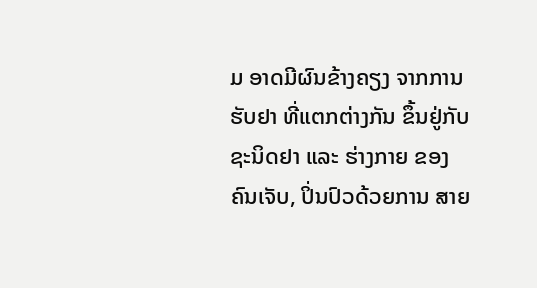ມ ອາດມີຜົນຂ້າງຄຽງ ຈາກການຮັບຢາ ທີ່ແຕກຕ່າງກັນ ຂຶ້ນຢູ່ກັບ ຊະນິດຢາ ແລະ ຮ່າງກາຍ ຂອງຄົນເຈັບ, ປິ່ນປົວດ້ວຍການ ສາຍ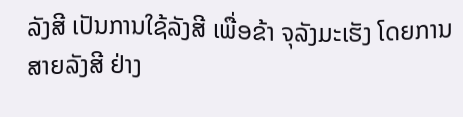ລັງສີ ເປັນການໃຊ້ລັງສີ ເພື່ອຂ້າ ຈຸລັງມະເຮັງ ໂດຍການສາຍລັງສີ ຢ່າງ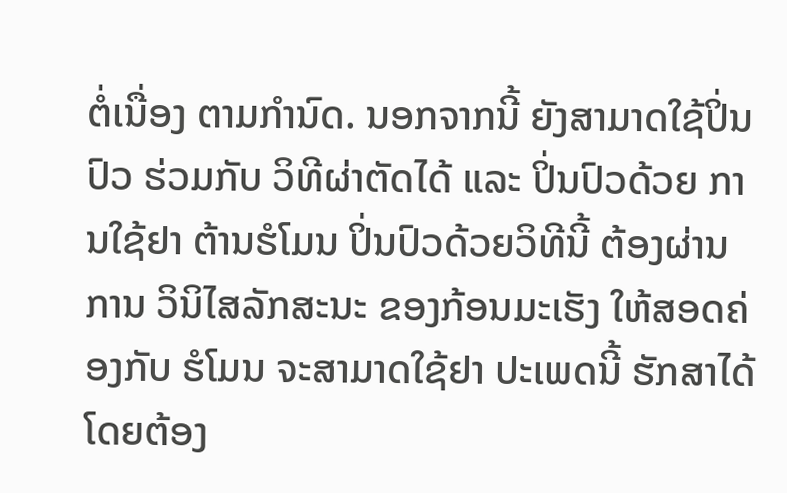ຕໍ່ເນື່ອງ ຕາມກໍານົດ. ນອກຈາກນີ້ ຍັງສາມາດໃຊ້ປິ່ນປົວ ຮ່ວມກັບ ວິທີຜ່າຕັດໄດ້ ແລະ ປິ່ນປົວດ້ວຍ ການໃຊ້ຢາ ຕ້ານຮໍໂມນ ປິ່ນປົວດ້ວຍວິທີນີ້ ຕ້ອງຜ່ານການ ວິນິໄສລັກສະນະ ຂອງກ້ອນມະເຮັງ ໃຫ້ສອດຄ່ອງກັບ ຮໍໂມນ ຈະສາມາດໃຊ້ຢາ ປະເພດນີ້ ຮັກສາໄດ້ ໂດຍຕ້ອງ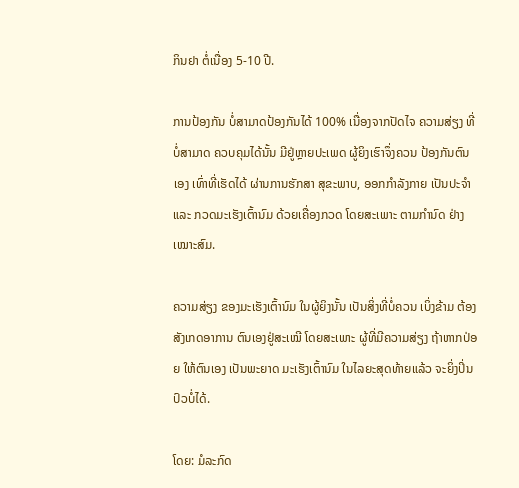ກິນຢາ ຕໍ່ເນື່ອງ 5-10 ປີ.

ການປ້ອງກັນ ບໍ່ສາມາດປ້ອງກັນໄດ້ 100% ເນື່ອງຈາກປັດໄຈ ຄວາມສ່ຽງ ທີ່ບໍ່ສາມາດ ຄວບຄຸມໄດ້ນັ້ນ ມີຢູ່ຫຼາຍປະເພດ ຜູ້ຍິງເຮົາຈຶ່ງຄວນ ປ້ອງກັນຕົນເອງ ເທົ່າທີ່ເຮັດໄດ້ ຜ່ານການຮັກສາ ສຸຂະພາບ, ອອກກໍາລັງກາຍ ເປັນປະຈໍາ ແລະ ກວດມະເຮັງເຕົ້ານົມ ດ້ວຍເຄື່ອງກວດ ໂດຍສະເພາະ ຕາມກໍານົດ ຢ່າງເໝາະສົມ.

ຄວາມສ່ຽງ ຂອງມະເຮັງເຕົ້ານົມ ໃນຜູ້ຍິງນັ້ນ ເປັນສິ່ງທີ່ບໍ່ຄວນ ເບິ່ງຂ້າມ ຕ້ອງສັງເກດອາການ ຕົນເອງຢູ່ສະເໝີ ໂດຍສະເພາະ ຜູ້ທີ່ມີຄວາມສ່ຽງ ຖ້າຫາກປ່ອຍ ໃຫ້ຕົນເອງ ເປັນພະຍາດ ມະເຮັງເຕົ້ານົມ ໃນໄລຍະສຸດທ້າຍແລ້ວ ຈະຍິ່ງປິ່ນປົວບໍ່ໄດ້.

ໂດຍ: ມໍລະກົດ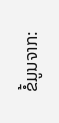ຂໍ້ມູນຈາກ: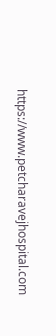https://www.petcharavejhospital.com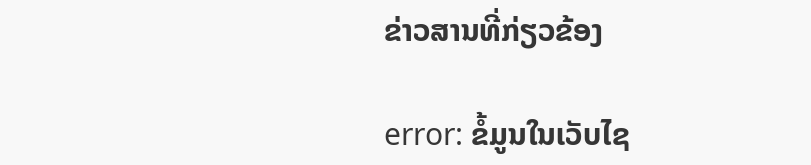ຂ່າວສານທີ່ກ່ຽວຂ້ອງ

error: ຂໍ້ມູນໃນເວັບໄຊ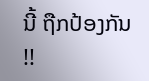ນີ້ ຖືກປ້ອງກັນ !!